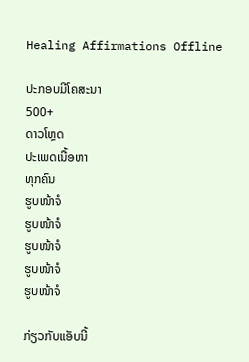Healing Affirmations Offline

ປະກອບມີໂຄສະນາ
500+
ດາວໂຫຼດ
ປະເພດເນື້ອຫາ
ທຸກຄົນ
ຮູບໜ້າຈໍ
ຮູບໜ້າຈໍ
ຮູບໜ້າຈໍ
ຮູບໜ້າຈໍ
ຮູບໜ້າຈໍ

ກ່ຽວກັບແອັບນີ້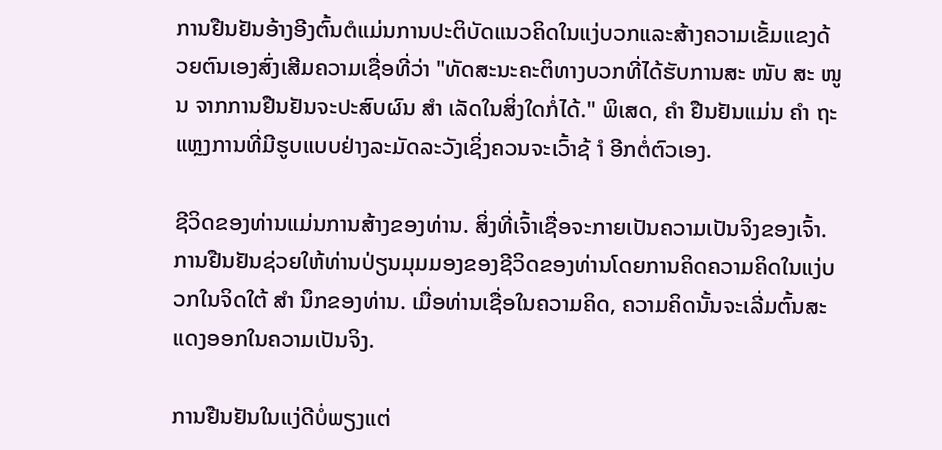ການຢືນຢັນອ້າງອີງຕົ້ນຕໍແມ່ນການປະຕິບັດແນວຄິດໃນແງ່ບວກແລະສ້າງຄວາມເຂັ້ມແຂງດ້ວຍຕົນເອງສົ່ງເສີມຄວາມເຊື່ອທີ່ວ່າ "ທັດສະນະຄະຕິທາງບວກທີ່ໄດ້ຮັບການສະ ໜັບ ສະ ໜູນ ຈາກການຢືນຢັນຈະປະສົບຜົນ ສຳ ເລັດໃນສິ່ງໃດກໍ່ໄດ້." ພິເສດ, ຄຳ ຢືນຢັນແມ່ນ ຄຳ ຖະແຫຼງການທີ່ມີຮູບແບບຢ່າງລະມັດລະວັງເຊິ່ງຄວນຈະເວົ້າຊ້ ຳ ອີກຕໍ່ຕົວເອງ.

ຊີວິດຂອງທ່ານແມ່ນການສ້າງຂອງທ່ານ. ສິ່ງທີ່ເຈົ້າເຊື່ອຈະກາຍເປັນຄວາມເປັນຈິງຂອງເຈົ້າ. ການຢືນຢັນຊ່ວຍໃຫ້ທ່ານປ່ຽນມຸມມອງຂອງຊີວິດຂອງທ່ານໂດຍການຄິດຄວາມຄິດໃນແງ່ບວກໃນຈິດໃຕ້ ສຳ ນຶກຂອງທ່ານ. ເມື່ອທ່ານເຊື່ອໃນຄວາມຄິດ, ຄວາມຄິດນັ້ນຈະເລີ່ມຕົ້ນສະແດງອອກໃນຄວາມເປັນຈິງ.

ການຢືນຢັນໃນແງ່ດີບໍ່ພຽງແຕ່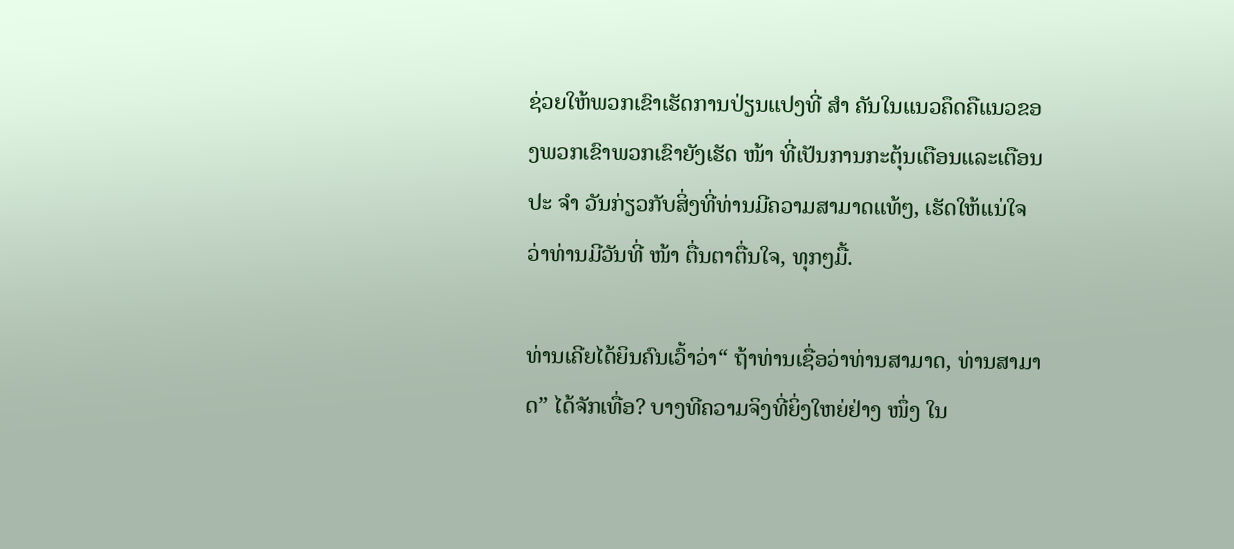ຊ່ວຍໃຫ້ພວກເຂົາເຮັດການປ່ຽນແປງທີ່ ສຳ ຄັນໃນແນວຄຶດຄືແນວຂອງພວກເຂົາພວກເຂົາຍັງເຮັດ ໜ້າ ທີ່ເປັນການກະຕຸ້ນເຕືອນແລະເຕືອນປະ ຈຳ ວັນກ່ຽວກັບສິ່ງທີ່ທ່ານມີຄວາມສາມາດແທ້ໆ, ເຮັດໃຫ້ແນ່ໃຈວ່າທ່ານມີວັນທີ່ ໜ້າ ຕື່ນຕາຕື່ນໃຈ, ທຸກໆມື້.

ທ່ານເຄີຍໄດ້ຍິນຄົນເວົ້າວ່າ“ ຖ້າທ່ານເຊື່ອວ່າທ່ານສາມາດ, ທ່ານສາມາດ” ໄດ້ຈັກເທື່ອ? ບາງທີຄວາມຈິງທີ່ຍິ່ງໃຫຍ່ຢ່າງ ໜຶ່ງ ໃນ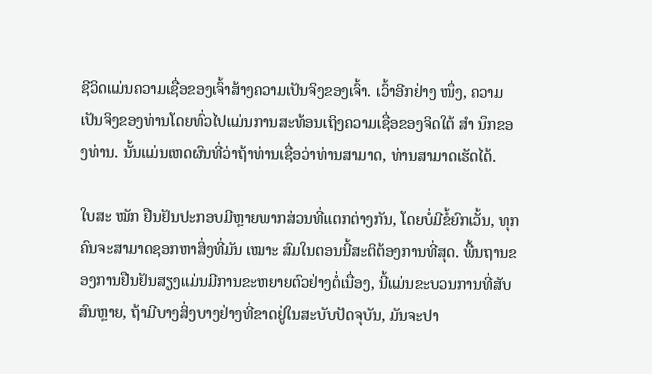ຊີວິດແມ່ນຄວາມເຊື່ອຂອງເຈົ້າສ້າງຄວາມເປັນຈິງຂອງເຈົ້າ. ເວົ້າອີກຢ່າງ ໜຶ່ງ, ຄວາມເປັນຈິງຂອງທ່ານໂດຍທົ່ວໄປແມ່ນການສະທ້ອນເຖິງຄວາມເຊື່ອຂອງຈິດໃຕ້ ສຳ ນຶກຂອງທ່ານ. ນັ້ນແມ່ນເຫດຜົນທີ່ວ່າຖ້າທ່ານເຊື່ອວ່າທ່ານສາມາດ, ທ່ານສາມາດເຮັດໄດ້.

ໃບສະ ໝັກ ຢືນຢັນປະກອບມີຫຼາຍພາກສ່ວນທີ່ແຕກຕ່າງກັນ, ໂດຍບໍ່ມີຂໍ້ຍົກເວັ້ນ, ທຸກຄົນຈະສາມາດຊອກຫາສິ່ງທີ່ມັນ ເໝາະ ສົມໃນຕອນນີ້ສະຕິຕ້ອງການທີ່ສຸດ. ພື້ນຖານຂອງການຢືນຢັນສຽງແມ່ນມີການຂະຫຍາຍຕົວຢ່າງຕໍ່ເນື່ອງ, ນີ້ແມ່ນຂະບວນການທີ່ສັບສົນຫຼາຍ, ຖ້າມີບາງສິ່ງບາງຢ່າງທີ່ຂາດຢູ່ໃນສະບັບປັດຈຸບັນ, ມັນຈະປາ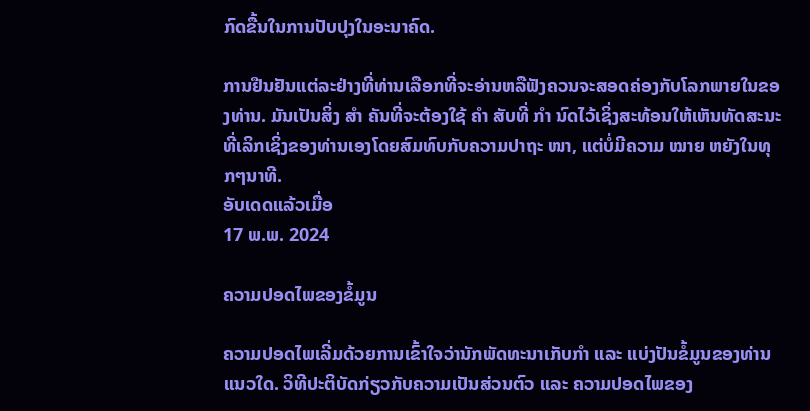ກົດຂື້ນໃນການປັບປຸງໃນອະນາຄົດ.

ການຢືນຢັນແຕ່ລະຢ່າງທີ່ທ່ານເລືອກທີ່ຈະອ່ານຫລືຟັງຄວນຈະສອດຄ່ອງກັບໂລກພາຍໃນຂອງທ່ານ. ມັນເປັນສິ່ງ ສຳ ຄັນທີ່ຈະຕ້ອງໃຊ້ ຄຳ ສັບທີ່ ກຳ ນົດໄວ້ເຊິ່ງສະທ້ອນໃຫ້ເຫັນທັດສະນະທີ່ເລິກເຊິ່ງຂອງທ່ານເອງໂດຍສົມທົບກັບຄວາມປາຖະ ໜາ, ແຕ່ບໍ່ມີຄວາມ ໝາຍ ຫຍັງໃນທຸກໆນາທີ.
ອັບເດດແລ້ວເມື່ອ
17 ພ.ພ. 2024

ຄວາມປອດໄພຂອງຂໍ້ມູນ

ຄວາມປອດໄພເລີ່ມດ້ວຍການເຂົ້າໃຈວ່ານັກພັດທະນາເກັບກຳ ແລະ ແບ່ງປັນຂໍ້ມູນຂອງທ່ານແນວໃດ. ວິທີປະຕິບັດກ່ຽວກັບຄວາມເປັນສ່ວນຕົວ ແລະ ຄວາມປອດໄພຂອງ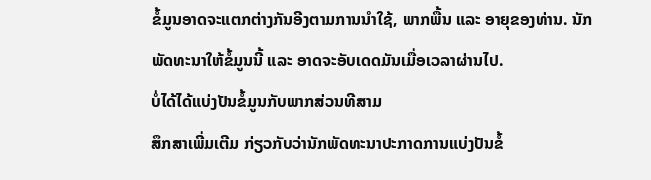ຂໍ້ມູນອາດຈະແຕກຕ່າງກັນອີງຕາມການນຳໃຊ້, ພາກພື້ນ ແລະ ອາຍຸຂອງທ່ານ. ນັກພັດທະນາໃຫ້ຂໍ້ມູນນີ້ ແລະ ອາດຈະອັບເດດມັນເມື່ອເວລາຜ່ານໄປ.
ບໍ່ໄດ້ໄດ້ແບ່ງປັນຂໍ້ມູນກັບພາກສ່ວນທີສາມ
ສຶກສາເພີ່ມເຕີມ ກ່ຽວກັບວ່ານັກພັດທະນາປະກາດການແບ່ງປັນຂໍ້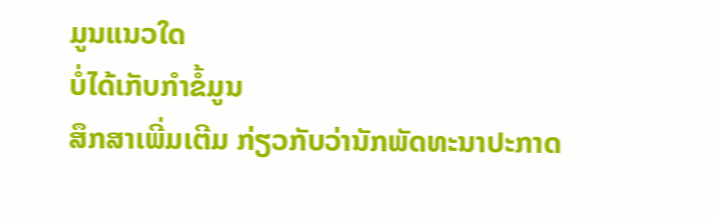ມູນແນວໃດ
ບໍ່ໄດ້ເກັບກຳຂໍ້ມູນ
ສຶກສາເພີ່ມເຕີມ ກ່ຽວກັບວ່ານັກພັດທະນາປະກາດ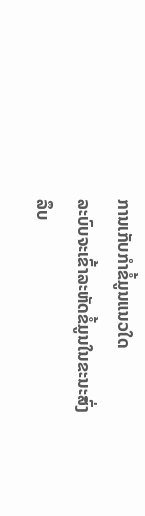ການເກັບກຳຂໍ້ມູນແນວໃດ
ລະບົບຈະເຂົ້າລະຫັດຂໍ້ມູນໃນຂະນະສົ່ງ
ລຶບ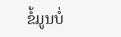ຂໍ້ມູນບໍ່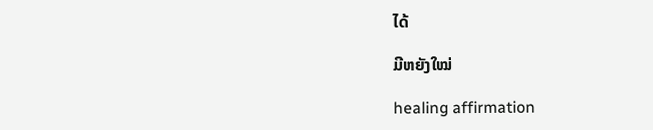ໄດ້

ມີຫຍັງໃໝ່

healing affirmation